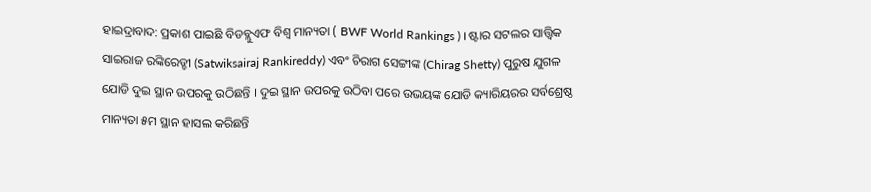ହାଇଦ୍ରାବାଦ: ପ୍ରକାଶ ପାଇଛି ବିଡବ୍ଲୁଏଫ ବିଶ୍ବ ମାନ୍ୟତା ( BWF World Rankings ) । ଷ୍ଟାର ସଟଲର ସାତ୍ତ୍ବିକ ସାଇରାଜ ରଙ୍କିରେଡ୍ଡୀ (Satwiksairaj Rankireddy) ଏବଂ ଚିରାଗ ସେଟ୍ଟୀଙ୍କ (Chirag Shetty) ପୁରୁଷ ଯୁଗଳ ଯୋଡି ଦୁଇ ସ୍ଥାନ ଉପରକୁ ଉଠିଛନ୍ତି । ଦୁଇ ସ୍ଥାନ ଉପରକୁ ଉଠିବା ପରେ ଉଭୟଙ୍କ ଯୋଡି କ୍ୟାରିୟରର ସର୍ବଶ୍ରେଷ୍ଠ ମାନ୍ୟତା ୫ମ ସ୍ଥାନ ହାସଲ କରିଛନ୍ତି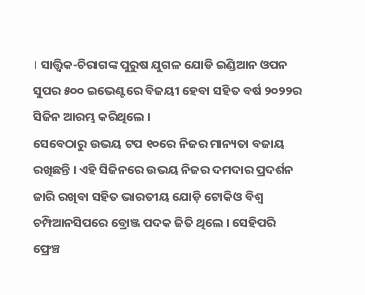। ସାତ୍ତ୍ବିକ-ଚିରାଗଙ୍କ ପୁରୁଷ ଯୁଗଳ ଯୋଡି ଇଣ୍ଡିଆନ ଓପନ ସୁପର ୫୦୦ ଇଭେଣ୍ଟରେ ବିଜୟୀ ହେବା ସହିତ ବର୍ଷ ୨୦୨୨ର ସିଜିନ ଆରମ୍ଭ କରିଥିଲେ ।
ସେବେଠାରୁ ଉଭୟ ଟପ ୧୦ରେ ନିଜର ମାନ୍ୟତା ବଜାୟ ରଖିଛନ୍ତି । ଏହି ସିଜିନରେ ଉଭୟ ନିଜର ଦମଦାର ପ୍ରଦର୍ଶନ ଜାରି ରଖିବା ସହିତ ଭାରତୀୟ ଯୋଡ଼ି ଟୋକିଓ ବିଶ୍ବ ଚମ୍ପିଆନସିପରେ ବ୍ରୋଞ୍ଜ ପଦକ ଜିତି ଥିଲେ । ସେହିପରି ଫ୍ରେଞ୍ଚ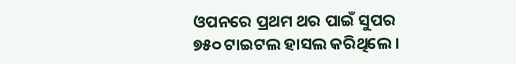ଓପନରେ ପ୍ରଥମ ଥର ପାଇଁ ସୁପର ୭୫୦ ଟାଇଟଲ ହାସଲ କରିଥିଲେ ।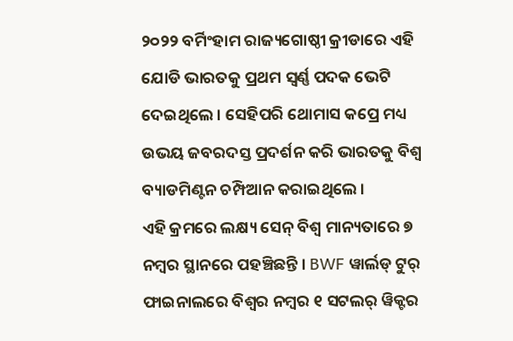୨୦୨୨ ବର୍ମିଂହାମ ରାଜ୍ୟଗୋଷ୍ଠୀ କ୍ରୀଡାରେ ଏହି ଯୋଡି ଭାରତକୁ ପ୍ରଥମ ସ୍ବର୍ଣ୍ଣ ପଦକ ଭେଟି ଦେଇଥିଲେ । ସେହିପରି ଥୋମାସ କପ୍ରେ ମଧ୍ୟ ଉଭୟ ଜବରଦସ୍ତ ପ୍ରଦର୍ଶନ କରି ଭାରତକୁ ବିଶ୍ବ ବ୍ୟାଡମିଣ୍ଟନ ଚମ୍ପିଆନ କରାଇଥିଲେ ।
ଏହି କ୍ରମରେ ଲକ୍ଷ୍ୟ ସେନ୍ ବିଶ୍ବ ମାନ୍ୟତାରେ ୭ ନମ୍ବର ସ୍ଥାନରେ ପହଞ୍ଚିଛନ୍ତି । BWF ୱାର୍ଲଡ୍ ଟୁର୍ ଫାଇନାଲରେ ବିଶ୍ବର ନମ୍ବର ୧ ସଟଲର୍ ୱିକ୍ଟର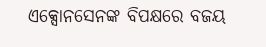ଏକ୍ସୋନସେନଙ୍କ ବିପକ୍ଷରେ ବଜୟ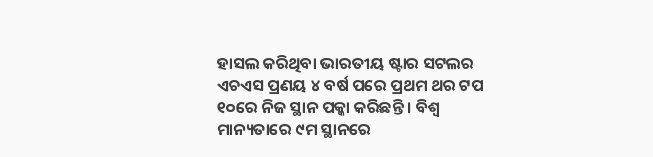ହାସଲ କରିଥିବା ଭାରତୀୟ ଷ୍ଟାର ସଟଲର ଏଚଏସ ପ୍ରଣୟ ୪ ବର୍ଷ ପରେ ପ୍ରଥମ ଥର ଟପ ୧୦ରେ ନିଜ ସ୍ଥାନ ପକ୍କା କରିଛନ୍ତି । ବିଶ୍ବ ମାନ୍ୟତାରେ ୯ମ ସ୍ଥାନରେ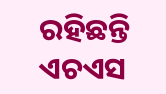ରହିଛନ୍ତି ଏଚଏସ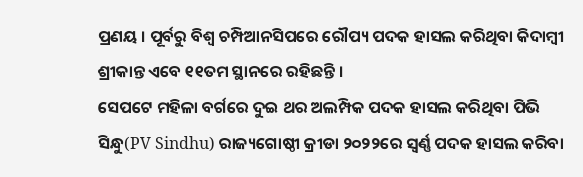ପ୍ରଣୟ । ପୂର୍ବରୁ ବିଶ୍ବ ଚମ୍ପିଆନସିପରେ ରୌପ୍ୟ ପଦକ ହାସଲ କରିଥିବା କିଦାମ୍ବୀ ଶ୍ରୀକାନ୍ତ ଏବେ ୧୧ତମ ସ୍ଥାନରେ ରହିଛନ୍ତି ।
ସେପଟେ ମହିଳା ବର୍ଗରେ ଦୁଇ ଥର ଅଲମ୍ପିକ ପଦକ ହାସଲ କରିଥିବା ପିଭି ସିନ୍ଧୁ(PV Sindhu) ରାଜ୍ୟଗୋଷ୍ଠୀ କ୍ରୀଡା ୨୦୨୨ରେ ସ୍ବର୍ଣ୍ଣ ପଦକ ହାସଲ କରିବା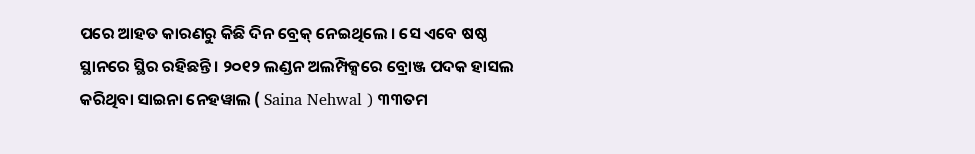ପରେ ଆହତ କାରଣରୁ କିଛି ଦିନ ବ୍ରେକ୍ ନେଇଥିଲେ । ସେ ଏବେ ଷଷ୍ଠ ସ୍ଥାନରେ ସ୍ଥିର ରହିଛନ୍ତି । ୨୦୧୨ ଲଣ୍ଡନ ଅଲମ୍ପିକ୍ସରେ ବ୍ରୋଞ୍ଜ ପଦକ ହାସଲ କରିଥିବା ସାଇନା ନେହୱାଲ ( Saina Nehwal ) ୩୩ତମ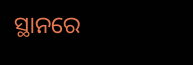ସ୍ଥାନରେ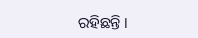ରହିଛନ୍ତି ।